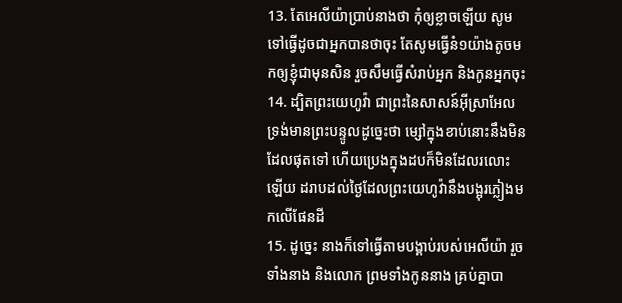13. តែអេលីយ៉ាប្រាប់នាងថា កុំឲ្យខ្លាចឡើយ សូមទៅធ្វើដូចជាអ្នកបានថាចុះ តែសូមធ្វើនំ១យ៉ាងតូចមកឲ្យខ្ញុំជាមុនសិន រួចសឹមធ្វើសំរាប់អ្នក និងកូនអ្នកចុះ
14. ដ្បិតព្រះយេហូវ៉ា ជាព្រះនៃសាសន៍អ៊ីស្រាអែល ទ្រង់មានព្រះបន្ទូលដូច្នេះថា ម្សៅក្នុងខាប់នោះនឹងមិនដែលផុតទៅ ហើយប្រេងក្នុងដបក៏មិនដែលរលោះឡើយ ដរាបដល់ថ្ងៃដែលព្រះយេហូវ៉ានឹងបង្អុរភ្លៀងមកលើផែនដី
15. ដូច្នេះ នាងក៏ទៅធ្វើតាមបង្គាប់របស់អេលីយ៉ា រួចទាំងនាង និងលោក ព្រមទាំងកូននាង គ្រប់គ្នាបា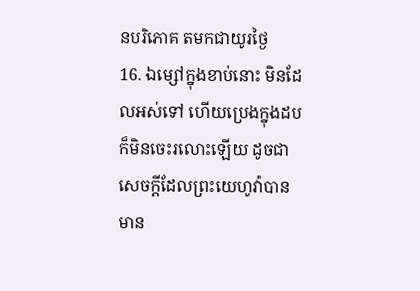នបរិភោគ តមកជាយូរថ្ងៃ
16. ឯម្សៅក្នុងខាប់នោះ មិនដែលអស់ទៅ ហើយប្រេងក្នុងដបក៏មិនចេះរលោះឡើយ ដូចជាសេចក្តីដែលព្រះយេហូវ៉ាបានមាន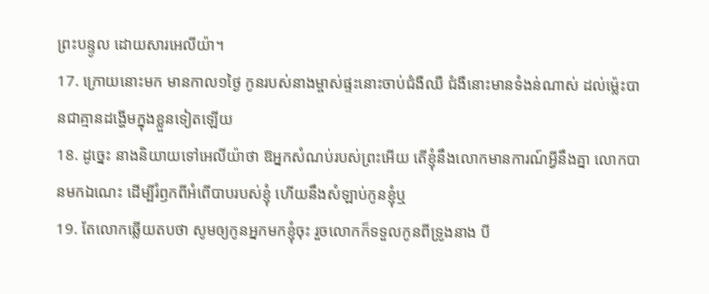ព្រះបន្ទូល ដោយសារអេលីយ៉ា។
17. ក្រោយនោះមក មានកាល១ថ្ងៃ កូនរបស់នាងម្ចាស់ផ្ទះនោះចាប់ជំងឺឈឺ ជំងឺនោះមានទំងន់ណាស់ ដល់ម៉្លេះបានជាគ្មានដង្ហើមក្នុងខ្លួនទៀតឡើយ
18. ដូច្នេះ នាងនិយាយទៅអេលីយ៉ាថា ឱអ្នកសំណប់របស់ព្រះអើយ តើខ្ញុំនឹងលោកមានការណ៍អ្វីនឹងគ្នា លោកបានមកឯណេះ ដើម្បីរំឭកពីអំពើបាបរបស់ខ្ញុំ ហើយនឹងសំឡាប់កូនខ្ញុំឬ
19. តែលោកឆ្លើយតបថា សូមឲ្យកូនអ្នកមកខ្ញុំចុះ រួចលោកក៏ទទួលកូនពីទ្រូងនាង បី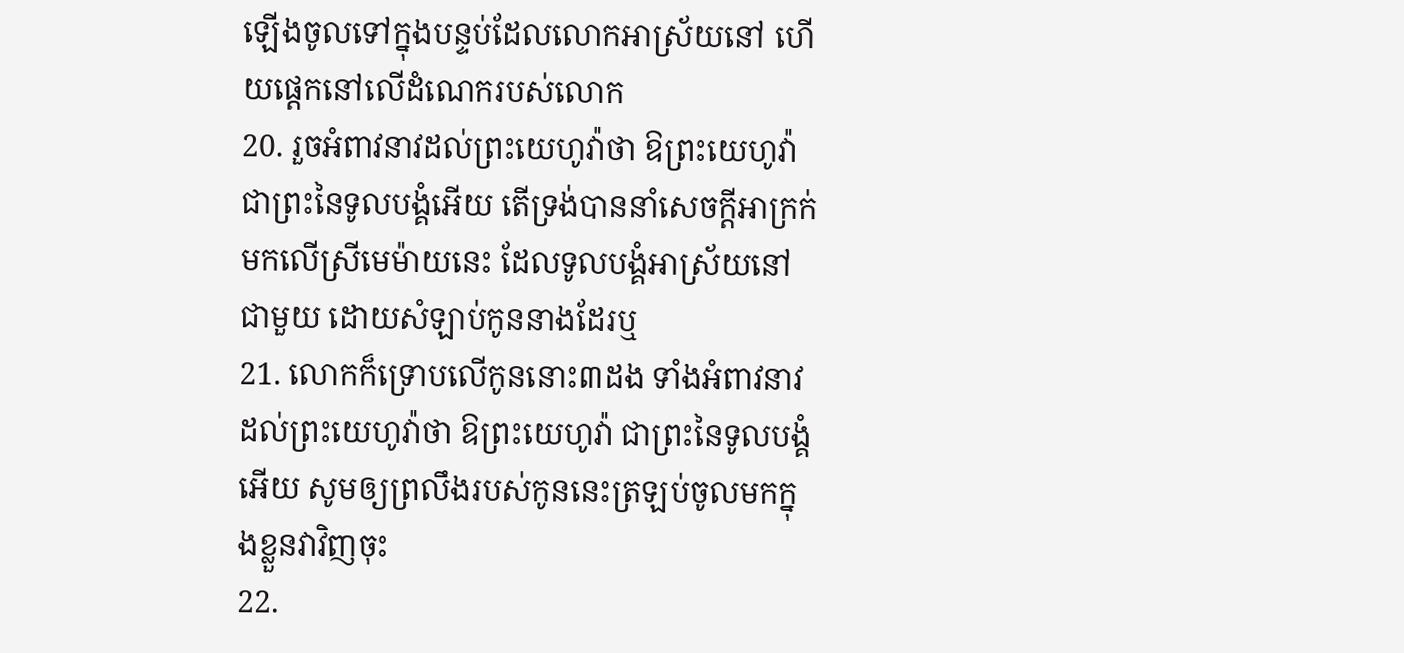ឡើងចូលទៅក្នុងបន្ទប់ដែលលោកអាស្រ័យនៅ ហើយផ្តេកនៅលើដំណេករបស់លោក
20. រួចអំពាវនាវដល់ព្រះយេហូវ៉ាថា ឱព្រះយេហូវ៉ា ជាព្រះនៃទូលបង្គំអើយ តើទ្រង់បាននាំសេចក្តីអាក្រក់មកលើស្រីមេម៉ាយនេះ ដែលទូលបង្គំអាស្រ័យនៅជាមួយ ដោយសំឡាប់កូននាងដែរឬ
21. លោកក៏ទ្រោបលើកូននោះ៣ដង ទាំងអំពាវនាវដល់ព្រះយេហូវ៉ាថា ឱព្រះយេហូវ៉ា ជាព្រះនៃទូលបង្គំអើយ សូមឲ្យព្រលឹងរបស់កូននេះត្រឡប់ចូលមកក្នុងខ្លួនវាវិញចុះ
22.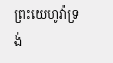ព្រះយេហូវ៉ាទ្រង់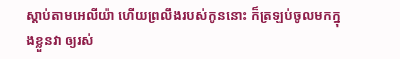ស្តាប់តាមអេលីយ៉ា ហើយព្រលឹងរបស់កូននោះ ក៏ត្រឡប់ចូលមកក្នុងខ្លួនវា ឲ្យរស់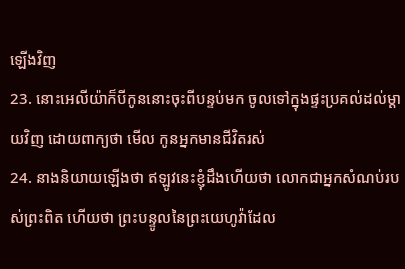ឡើងវិញ
23. នោះអេលីយ៉ាក៏បីកូននោះចុះពីបន្ទប់មក ចូលទៅក្នុងផ្ទះប្រគល់ដល់ម្តាយវិញ ដោយពាក្យថា មើល កូនអ្នកមានជីវិតរស់
24. នាងនិយាយឡើងថា ឥឡូវនេះខ្ញុំដឹងហើយថា លោកជាអ្នកសំណប់របស់ព្រះពិត ហើយថា ព្រះបន្ទូលនៃព្រះយេហូវ៉ាដែល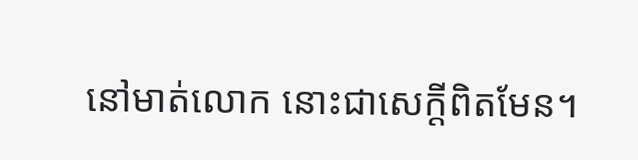នៅមាត់លោក នោះជាសេក្តីពិតមែន។